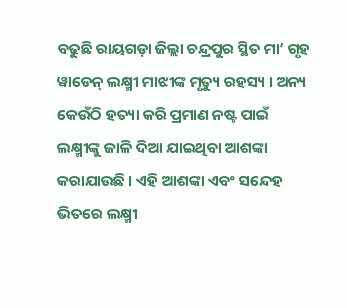ବଢୁଛି ରାୟଗଡ଼ା ଜିଲ୍ଲା ଚନ୍ଦ୍ରପୁର ସ୍ଥିତ ମା’ ଗୃହ ୱାଡେନ୍ ଲକ୍ଷ୍ମୀ ମାଝୀଙ୍କ ମୃତ୍ୟୁ ରହସ୍ୟ । ଅନ୍ୟ କେଉଁଠି ହତ୍ୟା କରି ପ୍ରମାଣ ନଷ୍ଟ ପାଇଁ ଲକ୍ଷ୍ମୀଙ୍କୁ ଜାଳି ଦିଆ ଯାଇଥିବା ଆଶଙ୍କା କରାଯାଉଛି । ଏହି ଆଶଙ୍କା ଏବଂ ସନ୍ଦେହ ଭିତରେ ଲକ୍ଷ୍ମୀ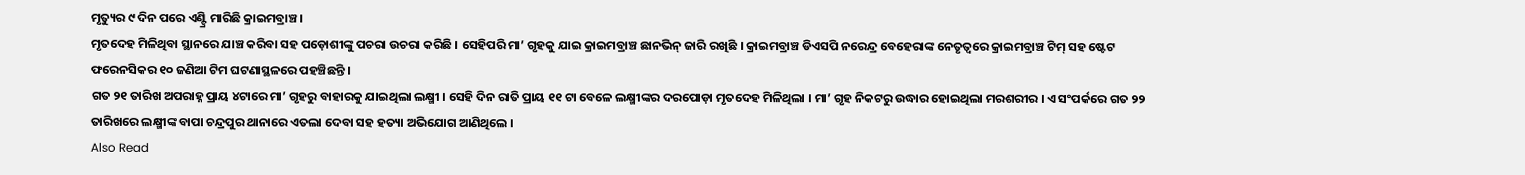ମୃତ୍ୟୁର ୯ ଦିନ ପରେ ଏଣ୍ଟ୍ରି ମାରିଛି କ୍ରାଇମବ୍ରାଞ୍ଚ ।
ମୃତଦେହ ମିଳିଥିବା ସ୍ଥାନରେ ଯାଞ୍ଚ କରିବା ସହ ପଡ଼ୋଶୀଙ୍କୁ ପଚରା ଉଚରା କରିଛି । ସେହିପରି ମା’ ଗୃହକୁ ଯାଇ କ୍ରାଇମବ୍ରାଞ୍ଚ ଛାନଭିନ୍ ଜାରି ରଖିଛି । କ୍ରାଇମବ୍ରାଞ୍ଚ ଡିଏସପି ନରେନ୍ଦ୍ର ବେହେରାଙ୍କ ନେତୃତ୍ୱରେ କ୍ରାଇମବ୍ରାଞ୍ଚ ଟିମ୍ ସହ ଷ୍ଟେଟ ଫରେନସିକର ୧୦ ଜଣିଆ ଟିମ ଘଟଣାସ୍ଥଳରେ ପହଞ୍ଚିଛନ୍ତି ।
ଗତ ୨୧ ତାରିଖ ଅପରାହ୍ନ ପ୍ରାୟ ୪ଟାରେ ମା’ ଗୃହରୁ ବାହାରକୁ ଯାଇଥିଲା ଲକ୍ଷ୍ମୀ । ସେହି ଦିନ ରାତି ପ୍ରାୟ ୧୧ ଟା ବେଳେ ଲକ୍ଷ୍ମୀଙ୍କର ଦରପୋଡ଼ା ମୃତଦେହ ମିଳିଥିଲା । ମା’ ଗୃହ ନିକଟରୁ ଉଦ୍ଧାର ହୋଇଥିଲା ମରଶରୀର । ଏ ସଂପର୍କରେ ଗତ ୨୨ ତାରିଖରେ ଲକ୍ଷ୍ମୀଙ୍କ ବାପା ଚନ୍ଦ୍ରପୁର ଥାନାରେ ଏତଲା ଦେବା ସହ ହତ୍ୟା ଅଭିଯୋଗ ଆଣିଥିଲେ ।
Also Read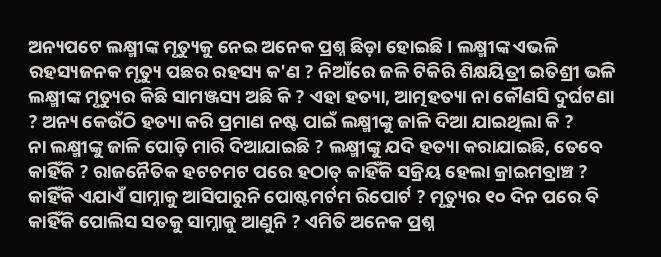ଅନ୍ୟପଟେ ଲକ୍ଷ୍ମୀଙ୍କ ମୃତ୍ୟୁକୁ ନେଇ ଅନେକ ପ୍ରଶ୍ନ ଛିଡ଼ା ହୋଇଛି । ଲକ୍ଷ୍ମୀଙ୍କ ଏଭଳି ରହସ୍ୟଜନକ ମୃତ୍ୟୁ ପଛର ରହସ୍ୟ କ'ଣ ? ନିଆଁରେ ଜଳି ଟିକିରି ଶିକ୍ଷୟିତ୍ରୀ ଇତିଶ୍ରୀ ଭଳି ଲକ୍ଷ୍ମୀଙ୍କ ମୃତ୍ୟୁର କିଛି ସାମଞ୍ଜସ୍ୟ ଅଛି କି ? ଏହା ହତ୍ୟା, ଆତ୍ମହତ୍ୟା ନା କୌଣସି ଦୁର୍ଘଟଣା ? ଅନ୍ୟ କେଉଁଠି ହତ୍ୟା କରି ପ୍ରମାଣ ନଷ୍ଟ ପାଇଁ ଲକ୍ଷ୍ମୀଙ୍କୁ ଜାଳି ଦିଆ ଯାଇଥିଲା କି ?
ନା ଲକ୍ଷ୍ମୀଙ୍କୁ ଜାଳି ପୋଡ଼ି ମାରି ଦିଆଯାଇଛି ? ଲକ୍ଷ୍ମୀଙ୍କୁ ଯଦି ହତ୍ୟା କରାଯାଇଛି, ତେବେ କାହିଁକି ? ରାଜନୈତିକ ହଟଚମଟ ପରେ ହଠାତ୍ କାହିଁକି ସକ୍ରିୟ ହେଲା କ୍ରାଇମବ୍ରାଞ୍ଚ ? କାହିଁକି ଏଯାଏଁ ସାମ୍ନାକୁ ଆସିପାରୁନି ପୋଷ୍ଟମର୍ଟମ ରିପୋର୍ଟ ? ମୃତ୍ୟୁର ୧୦ ଦିନ ପରେ ବି କାହିଁକି ପୋଲିସ ସତକୁ ସାମ୍ନାକୁ ଆଣୁନି ? ଏମିତି ଅନେକ ପ୍ରଶ୍ନ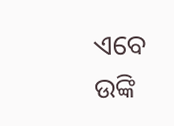ଏବେ ଉଙ୍କି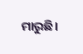ମାରୁଛି।